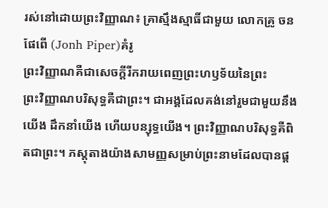រស់នៅដោយព្រះវិញ្ញាណ៖ គ្រាស្មឹងស្មាធិ៍ជាមួយ លោកគ្រូ ចន ផែពើ (Jonh Piper)គំរូ
ព្រះវិញ្ញាណគឺជាសេចក្ដីរីករាយពេញព្រះហឫទ័យនៃព្រះ
ព្រះវិញ្ញាណបរិសុទ្ធគឺជាព្រះ។ ជាអង្គដែលគង់នៅរួមជាមួយនឹងយើង ដឹកនាំយើង ហើយបន្សុទ្ធយើង។ ព្រះវិញ្ញាណបរិសុទ្ធគឺពិតជាព្រះ។ ភស្ដុតាងយ៉ាងសាមញ្ញសម្រាប់ព្រះនាមដែលបានផ្ដ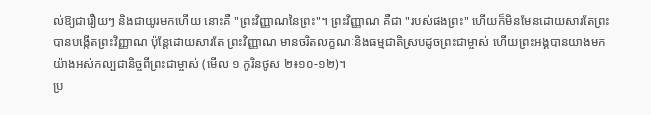ល់ឱ្យជារឿយៗ និងជាយូរមកហើយ នោះគឺ "ព្រះវិញ្ញាណនៃព្រះ"។ ព្រះវិញ្ញាណ គឺជា "របស់ផងព្រះ" ហើយក៏មិនមែនដោយសារតែព្រះបានបង្កើតព្រះវិញ្ញាណ ប៉ុន្តែដោយសារតែ ព្រះវិញ្ញាណ មានចរិតលក្ខណៈនិងធម្មជាតិស្របដូចព្រះជាម្ចាស់ ហើយព្រះអង្គបានយាងមកយ៉ាងអស់កល្បជានិច្ចពីព្រះជាម្ចាស់ (មើល ១ កូរិនថូស ២៖១០-១២)។
ប្រ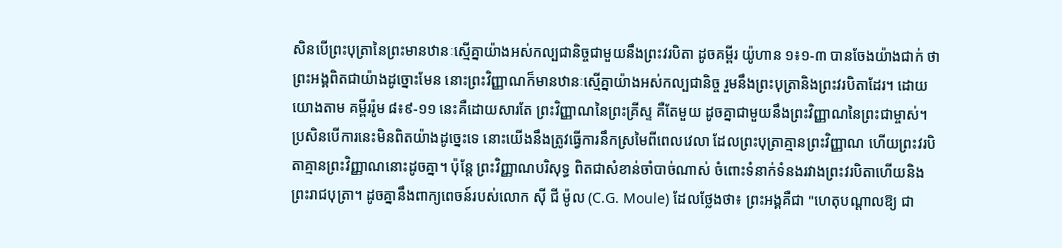សិនបើព្រះបុត្រានៃព្រះមានឋានៈស្មើគ្នាយ៉ាងអស់កល្បជានិច្ចជាមួយនឹងព្រះវរបិតា ដូចគម្ពីរ យ៉ូហាន ១៖១-៣ បានចែងយ៉ាងជាក់ ថាព្រះអង្គពិតជាយ៉ាងដូច្នោះមែន នោះព្រះវិញ្ញាណក៏មានឋានៈស្មើគ្នាយ៉ាងអស់កល្បជានិច្ច រួមនឹងព្រះបុត្រានិងព្រះវរបិតាដែរ។ ដោយយោងតាម គម្ពីររ៉ូម ៨៖៩-១១ នេះគឺដោយសារតែ ព្រះវិញ្ញាណនៃព្រះគ្រីស្ទ គឺតែមួយ ដូចគ្នាជាមួយនឹងព្រះវិញ្ញាណនៃព្រះជាម្ចាស់។ ប្រសិនបើការនេះមិនពិតយ៉ាងដូច្នេះទេ នោះយើងនឹងត្រូវធ្វើការនឹកស្រមៃពីពេលវេលា ដែលព្រះបុត្រាគ្មានព្រះវិញ្ញាណ ហើយព្រះវរបិតាគ្មានព្រះវិញ្ញាណនោះដូចគ្នា។ ប៉ុន្តែ ព្រះវិញ្ញាណបរិសុទ្ធ ពិតជាសំខាន់ចាំបាច់ណាស់ ចំពោះទំនាក់ទំនងរវាងព្រះវរបិតាហើយនិងព្រះរាជបុត្រា។ ដូចគ្នានឹងពាក្យពេចន៍របស់លោក ស៊ី ជី ម៉ូល (C.G. Moule) ដែលថ្លែងថា៖ ព្រះអង្គគឺជា "ហេតុបណ្ដាលឱ្យ ជា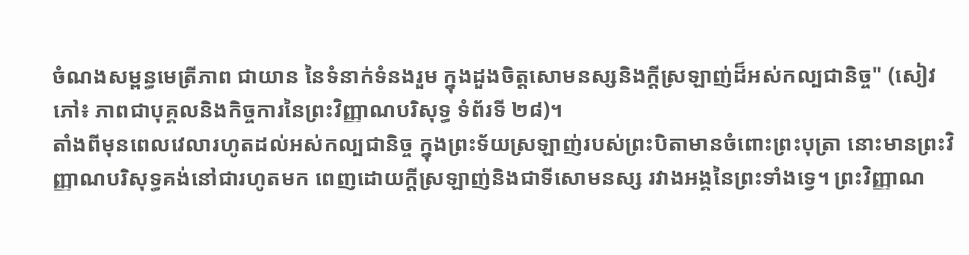ចំណងសម្ពន្ធមេត្រីភាព ជាយាន នៃទំនាក់ទំនងរួម ក្នុងដួងចិត្តសោមនស្សនិងក្ដីស្រឡាញ់ដ៏អស់កល្បជានិច្ច" (សៀវភៅ៖ ភាពជាបុគ្គលនិងកិច្ចការនៃព្រះវិញ្ញាណបរិសុទ្ធ ទំព័រទី ២៨)។
តាំងពីមុនពេលវេលារហូតដល់អស់កល្បជានិច្ច ក្នុងព្រះទ័យស្រឡាញ់របស់ព្រះបិតាមានចំពោះព្រះបុត្រា នោះមានព្រះវិញ្ញាណបរិសុទ្ធគង់នៅជារហូតមក ពេញដោយក្ដីស្រឡាញ់និងជាទីសោមនស្ស រវាងអង្គនៃព្រះទាំងទ្វេ។ ព្រះវិញ្ញាណ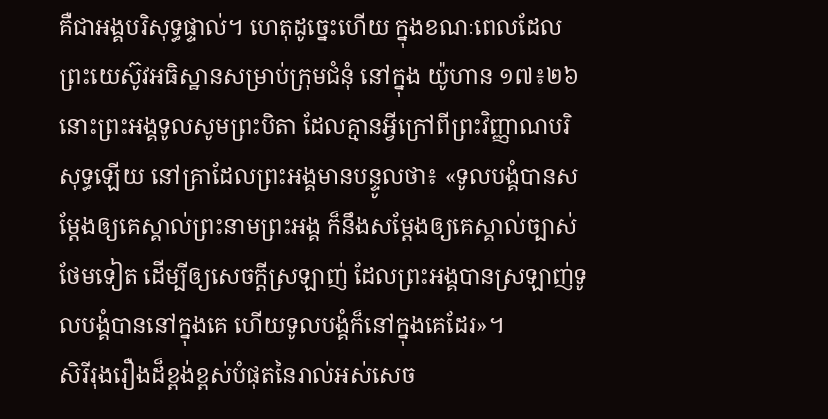គឺជាអង្គបរិសុទ្ធផ្ទាល់។ ហេតុដូច្នេះហើយ ក្នុងខណៈពេលដែលព្រះយេស៊ូវអធិស្ឋានសម្រាប់ក្រុមជំនុំ នៅក្នុង យ៉ូហាន ១៧៖២៦ នោះព្រះអង្គទូលសូមព្រះបិតា ដែលគ្មានអ្វីក្រៅពីព្រះវិញ្ញាណបរិសុទ្ធឡើយ នៅគ្រាដែលព្រះអង្គមានបន្ទូលថា៖ «ទូលបង្គំបានសម្តែងឲ្យគេស្គាល់ព្រះនាមព្រះអង្គ ក៏នឹងសម្តែងឲ្យគេស្គាល់ច្បាស់ថែមទៀត ដើម្បីឲ្យសេចក្តីស្រឡាញ់ ដែលព្រះអង្គបានស្រឡាញ់ទូលបង្គំបាននៅក្នុងគេ ហើយទូលបង្គំក៏នៅក្នុងគេដែរ»។
សិរីរុងរឿងដ៏ខ្ពង់ខ្ពស់បំផុតនៃរាល់អស់សេច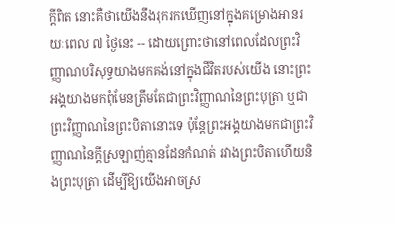ក្ដីពិត នោះគឺថាយើងនឹងរុករកឃើញនៅក្នុងគម្រោងអានរយៈពេល ៧ ថ្ងៃនេះ -- ដោយព្រោះថានៅពេលដែលព្រះវិញ្ញាណបរិសុទ្ធយាងមកគង់នៅក្នុងជីវិតរបស់យើង នោះព្រះអង្គយាងមកពុំមែនត្រឹមតែជាព្រះវិញ្ញាណនៃព្រះបុត្រា ឬជាព្រះវិញ្ញាណនៃព្រះបិតានោះទេ ប៉ុន្តែព្រះអង្គយាងមកជាព្រះវិញ្ញាណនៃក្ដីស្រឡាញ់គ្មានដែនកំណត់ រវាងព្រះបិតាហើយនិងព្រះបុត្រា ដើម្បីឱ្យយើងអាចស្រ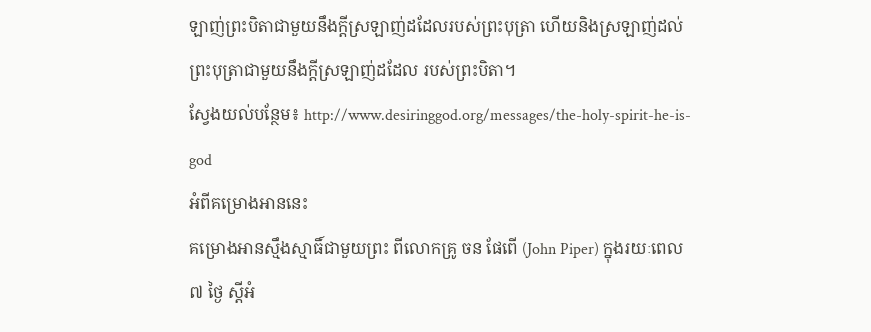ឡាញ់ព្រះបិតាជាមួយនឹងក្ដីស្រឡាញ់ដដែលរបស់ព្រះបុត្រា ហើយនិងស្រឡាញ់ដល់ព្រះបុត្រាជាមួយនឹងក្ដីស្រឡាញ់ដដែល របស់ព្រះបិតា។
ស្វែងយល់បន្ថែម៖ http://www.desiringgod.org/messages/the-holy-spirit-he-is-god
អំពីគម្រោងអាននេះ
គម្រោងអានស្មឹងស្មាធិ៍ជាមួយព្រះ ពីលោកគ្រូ ចន ផែពើ (John Piper) ក្នុងរយៈពេល ៧ ថ្ងៃ ស្ដីអំ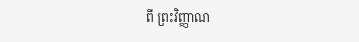ពី ព្រះវិញ្ញាណ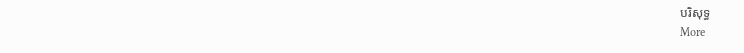បរិសុទ្ធ
More